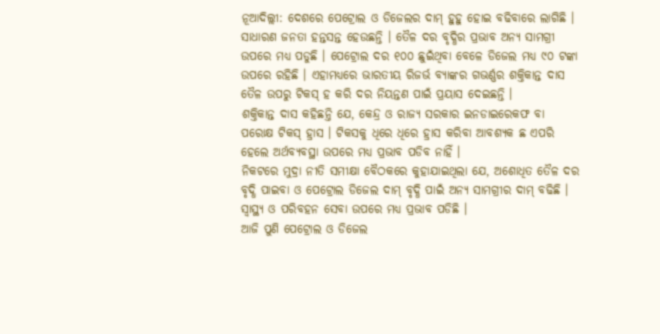ନୂଆଦିଲ୍ଲୀ: ଦେଶରେ ପେଟ୍ରୋଲ ଓ ଡିଜେଲର ଦାମ୍ ହୁହୁ ହୋଇ ବଢିବାରେ ଲାଗିଛି । ସାଧାରଣ ଜନତା ହନ୍ତସନ୍ତ ହେଉଛନ୍ତି । ତୈଳ ଦର ବୃଦ୍ଧିର ପ୍ରଭାବ ଅନ୍ୟ ସାମଗ୍ରୀ ଉପରେ ମଧ୍ୟ ପଡୁଛି । ପେଟ୍ରୋଲ ଦର ୧୦୦ ଛୁଇଁଥିବା ବେଳେ ଡିଜେଲ ମଧ୍ୟ ୯୦ ଟଙ୍କା ଉପରେ ରହିଛି । ଏହାମଧ୍ୟରେ ଭାରତୀୟ ରିଜର୍ଭ ବ୍ୟାଙ୍କର ଗଭର୍ଣ୍ଣର ଶକ୍ତିକାନ୍ତ ଦାସ ତୈଳ ଉପରୁ ଟିକସ୍ ହ କରି ଦର ନିୟନ୍ତଣ ପାଇଁ ପ୍ରୟାସ ଦେଇଛନ୍ତି ।
ଶକ୍ତିକାନ୍ତ ଦାସ କହିଛନ୍ତି ଯେ, କେନ୍ଦ୍ର ଓ ରାଜ୍ୟ ସରକାର ଇନଡାଇରେକଫ ବା ପରୋକ୍ଷ ଟିକସ୍ ହ୍ରାସ । ଟିକସକୁ ଧିରେ ଧିରେ ହ୍ରାସ କରିବା ଆବଶ୍ୟକ ଛ ଏପରି ହେଲେ ଅର୍ଥବ୍ୟବସ୍ଥା ଉପରେ ମଧ୍ୟ ପ୍ରଭାବ ପଡିବ ନାହିଁ ।
ନିକଟରେ ମୁଦ୍ରା ନୀତି ସମୀକ୍ଷା ବୈଠକରେ କୁହାଯାଇଥିଲା ଯେ, ଅଶୋଧିତ ତୈଳ ଦର ବୃଦ୍ଧି ପାଇବା ଓ ପେଟ୍ରୋଲ ଡିଜେଲ ଦାମ୍ ବୃଦ୍ଧି ପାଇଁ ଅନ୍ୟ ସାମଗ୍ରୀର ଦାମ୍ ବଢିଛି । ସ୍ୱାସ୍ଥ୍ୟ ଓ ପରିବହନ ସେବା ଉପରେ ମଧ୍ୟ ପ୍ରଭାବ ପଡିଛି ।
ଆଜି ପୁଣି ପେଟ୍ରୋଲ ଓ ଡିଜେଲ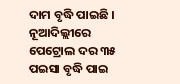ଦାମ ବୃଦ୍ଧି ପାଇଛି । ନୂଆଦିଲ୍ଲୀରେ ପେଟ୍ରୋଲ ଦର ୩୫ ପଇସା ବୃଦ୍ଧି ପାଇ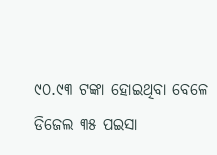୯୦.୯୩ ଟଙ୍କା ହୋଇଥିବା ବେଳେ ଡିଜେଲ ୩୫ ପଇସା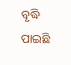ବୃଦ୍ଧି ପାଇଛି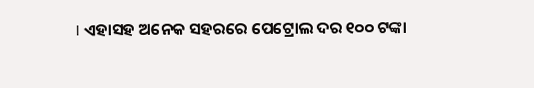। ଏହାସହ ଅନେକ ସହରରେ ପେଟ୍ରୋଲ ଦର ୧୦୦ ଟଙ୍କା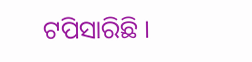ଟପିସାରିଛି ।